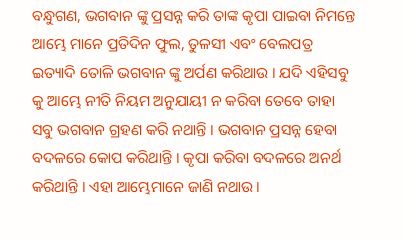ବନ୍ଧୁଗଣ, ଭଗବାନ ଙ୍କୁ ପ୍ରସନ୍ନ କରି ତାଙ୍କ କୃପା ପାଇବା ନିମନ୍ତେ ଆମ୍ଭେ ମାନେ ପ୍ରତିଦିନ ଫୁଲ, ତୁଳସୀ ଏବଂ ବେଲପତ୍ର ଇତ୍ୟାଦି ତୋଳି ଭଗବାନ ଙ୍କୁ ଅର୍ପଣ କରିଥାଉ । ଯଦି ଏହିସବୁ କୁ ଆମ୍ଭେ ନୀତି ନିୟମ ଅନୁଯାୟୀ ନ କରିବା ତେବେ ତାହା ସବୁ ଭଗବାନ ଗ୍ରହଣ କରି ନଥାନ୍ତି । ଭଗବାନ ପ୍ରସନ୍ନ ହେବା ବଦଳରେ କୋପ କରିଥାନ୍ତି । କୃପା କରିବା ବଦଳରେ ଅନର୍ଥ କରିଥାନ୍ତି । ଏହା ଆମ୍ଭେମାନେ ଜାଣି ନଥାଉ ।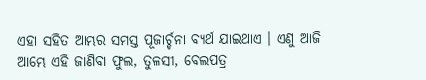ଏହା ସହିତ ଆମ୍ଭର ସମସ୍ତ ପୂଜାର୍ଚ୍ଚନା ବ୍ୟର୍ଥ ଯାଇଥାଏ । ଏଣୁ ଆଜି ଆମ୍ଭେ ଏହି ଜାଣିବା ଫୁଲ, ତୁଳସୀ, ବେଲପତ୍ର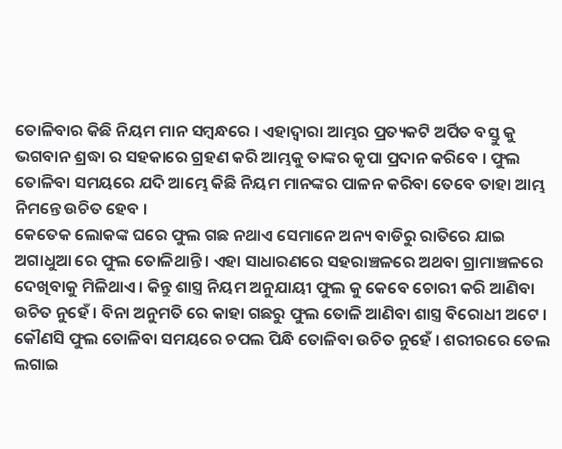ତୋଳିବାର କିଛି ନିୟମ ମାନ ସମ୍ବନ୍ଧରେ । ଏହାଦ୍ଵାରା ଆମ୍ଭର ପ୍ରତ୍ୟକଟି ଅର୍ପିତ ବସ୍ତୁ କୁ ଭଗବାନ ଶ୍ରଦ୍ଧା ର ସହକାରେ ଗ୍ରହଣ କରି ଆମ୍ଭକୁ ତାଙ୍କର କୃପା ପ୍ରଦାନ କରିବେ । ଫୁଲ ତୋଳିବା ସମୟରେ ଯଦି ଆମ୍ଭେ କିଛି ନିୟମ ମାନଙ୍କର ପାଳନ କରିବା ତେବେ ତାହା ଆମ୍ଭ ନିମନ୍ତେ ଉଚିତ ହେବ ।
କେତେକ ଲୋକଙ୍କ ଘରେ ଫୁଲ ଗଛ ନଥାଏ ସେମାନେ ଅନ୍ୟ ବାଡିରୁ ରାତିରେ ଯାଇ ଅଗାଧୁଆ ରେ ଫୁଲ ତୋଳିଥାନ୍ତି । ଏହା ସାଧାରଣରେ ସହରାଞ୍ଚଳରେ ଅଥବା ଗ୍ରାମାଞ୍ଚଳରେ ଦେଖିବାକୁ ମିଳିଥାଏ । କିନ୍ତୁ ଶାସ୍ତ୍ର ନିୟମ ଅନୁଯାୟୀ ଫୁଲ କୁ କେବେ ଚୋରୀ କରି ଆଣିବା ଉଚିତ ନୁହେଁ । ବିନା ଅନୁମତି ରେ କାହା ଗଛରୁ ଫୁଲ ତୋଳି ଆଣିବା ଶାସ୍ତ୍ର ବିରୋଧୀ ଅଟେ । କୌଣସି ଫୁଲ ତୋଳିବା ସମୟରେ ଚପଲ ପିନ୍ଧି ତୋଳିବା ଉଚିତ ନୁହେଁ । ଶରୀରରେ ତେଲ ଲଗାଇ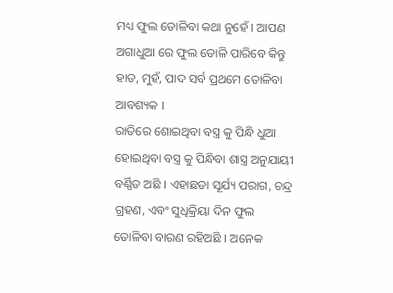ମଧ୍ୟ ଫୁଲ ତୋଳିବା କଥା ନୁହେଁ । ଆପଣ ଅଗାଧୁଆ ରେ ଫୁଲ ତୋଳି ପାରିବେ କିନ୍ତୁ ହାତ, ମୁହଁ, ପାଦ ସର୍ବ ପ୍ରଥମେ ତୋଳିବା ଆବଶ୍ୟକ ।
ରାତିରେ ଶୋଇଥିବା ବସ୍ତ୍ର କୁ ପିନ୍ଧି ଧୁଆ ହୋଇଥିବା ବସ୍ତ୍ର କୁ ପିନ୍ଧିବା ଶାସ୍ତ୍ର ଅନୁଯାୟୀ ବର୍ଣ୍ଣିତ ଅଛି । ଏହାଛଡା ସୂର୍ଯ୍ୟ ପରାଗ, ଚନ୍ଦ୍ର ଗ୍ରହଣ, ଏବଂ ସୁଧିକ୍ରିୟା ଦିନ ଫୁଲ ତୋଳିବା ବାରଣ ରହିଅଛି । ଅନେକ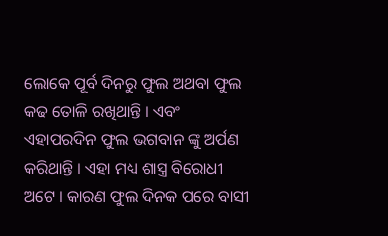ଲୋକେ ପୂର୍ବ ଦିନରୁ ଫୁଲ ଅଥବା ଫୁଲ କଢ ତୋଳି ରଖିଥାନ୍ତି । ଏବଂ ଏହାପରଦିନ ଫୁଲ ଭଗବାନ ଙ୍କୁ ଅର୍ପଣ କରିଥାନ୍ତି । ଏହା ମଧ୍ୟ ଶାସ୍ତ୍ର ବିରୋଧୀ ଅଟେ । କାରଣ ଫୁଲ ଦିନକ ପରେ ବାସୀ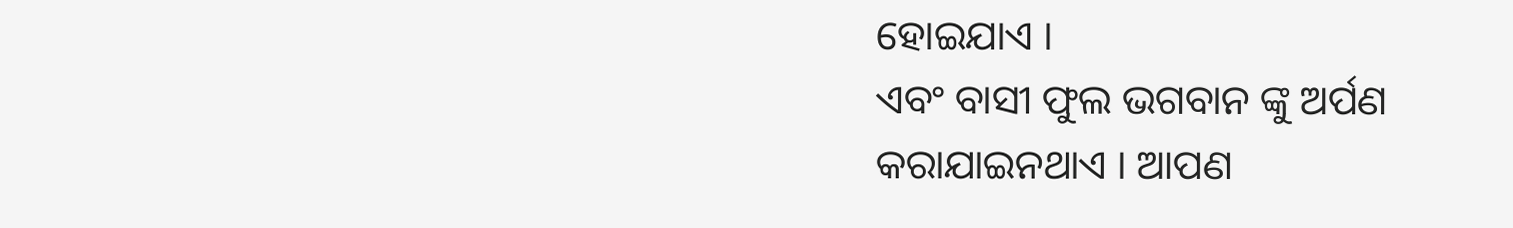ହୋଇଯାଏ ।
ଏବଂ ବାସୀ ଫୁଲ ଭଗବାନ ଙ୍କୁ ଅର୍ପଣ କରାଯାଇନଥାଏ । ଆପଣ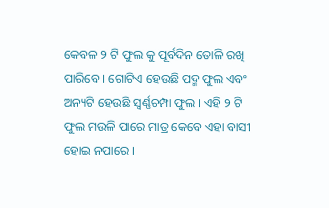କେବଳ ୨ ଟି ଫୁଲ କୁ ପୂର୍ବଦିନ ତୋଳି ରଖି ପାରିବେ । ଗୋଟିଏ ହେଉଛି ପଦ୍ମ ଫୁଲ ଏବଂ ଅନ୍ୟଟି ହେଉଛି ସ୍ଵର୍ଣ୍ଣଚମ୍ପା ଫୁଲ । ଏହି ୨ ଟି ଫୁଲ ମଉଳି ପାରେ ମାତ୍ର କେବେ ଏହା ବାସୀ ହୋଇ ନପାରେ ।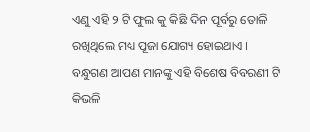ଏଣୁ ଏହି ୨ ଟି ଫୁଲ କୁ କିଛି ଦିନ ପୂର୍ବରୁ ତୋଳି ରଖିଥିଲେ ମଧ୍ୟ ପୂଜା ଯୋଗ୍ୟ ହୋଇଥାଏ । ବନ୍ଧୁଗଣ ଆପଣ ମାନଙ୍କୁ ଏହି ବିଶେଷ ବିବରଣୀ ଟି କିଭଳି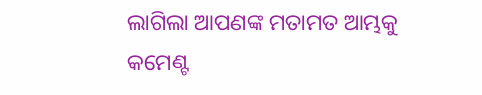ଲାଗିଲା ଆପଣଙ୍କ ମତାମତ ଆମ୍ଭକୁ କମେଣ୍ଟ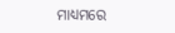ମାଧ୍ୟମରେ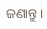ଜଣାନ୍ତୁ ।